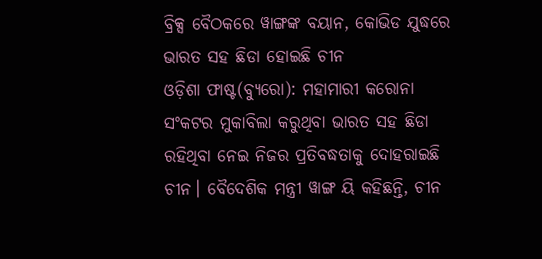ବ୍ରିକ୍ସ ବୈଠକରେ ୱାଙ୍ଗଙ୍କ ବୟାନ, କୋଭିଡ ଯୁଦ୍ଧରେ ଭାରତ ସହ ଛିଡା ହୋଇଛି ଚୀନ
ଓଡ଼ିଶା ଫାଷ୍ଟ(ବ୍ୟୁରୋ): ମହାମାରୀ କରୋନା ସଂକଟର ମୁକାବିଲା କରୁଥିବା ଭାରତ ସହ ଛିଡା ରହିଥିବା ନେଇ ନିଜର ପ୍ରତିବଦ୍ଧତାକୁ ଦୋହରାଇଛି ଚୀନ। ବୈଦେଶିକ ମନ୍ତ୍ରୀ ୱାଙ୍ଗ ୟି କହିଛନ୍ତି, ଚୀନ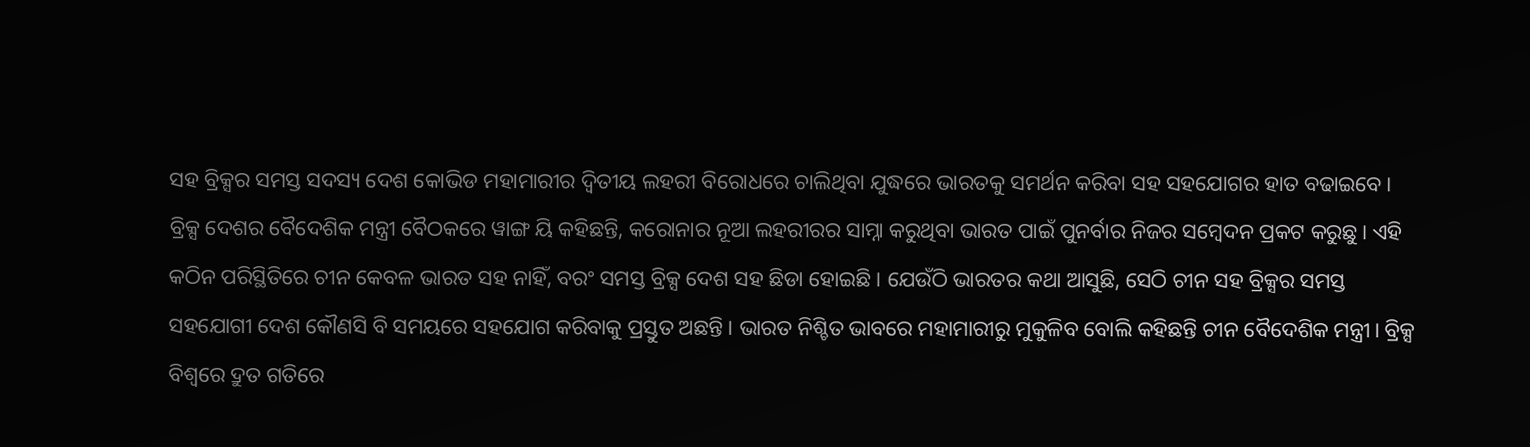ସହ ବ୍ରିକ୍ସର ସମସ୍ତ ସଦସ୍ୟ ଦେଶ କୋଭିଡ ମହାମାରୀର ଦ୍ୱିତୀୟ ଲହରୀ ବିରୋଧରେ ଚାଲିଥିବା ଯୁଦ୍ଧରେ ଭାରତକୁ ସମର୍ଥନ କରିବା ସହ ସହଯୋଗର ହାତ ବଢାଇବେ।
ବ୍ରିକ୍ସ ଦେଶର ବୈଦେଶିକ ମନ୍ତ୍ରୀ ବୈଠକରେ ୱାଙ୍ଗ ୟି କହିଛନ୍ତି, କରୋନାର ନୂଆ ଲହରୀରର ସାମ୍ନା କରୁଥିବା ଭାରତ ପାଇଁ ପୁନର୍ବାର ନିଜର ସମ୍ବେଦନ ପ୍ରକଟ କରୁଛୁ। ଏହି କଠିନ ପରିସ୍ଥିତିରେ ଚୀନ କେବଳ ଭାରତ ସହ ନାହିଁ, ବରଂ ସମସ୍ତ ବ୍ରିକ୍ସ ଦେଶ ସହ ଛିଡା ହୋଇଛି। ଯେଉଁଠି ଭାରତର କଥା ଆସୁଛି, ସେଠି ଚୀନ ସହ ବ୍ରିକ୍ସର ସମସ୍ତ ସହଯୋଗୀ ଦେଶ କୌଣସି ବି ସମୟରେ ସହଯୋଗ କରିବାକୁ ପ୍ରସ୍ତୁତ ଅଛନ୍ତି। ଭାରତ ନିଶ୍ଚିତ ଭାବରେ ମହାମାରୀରୁ ମୁକୁଳିବ ବୋଲି କହିଛନ୍ତି ଚୀନ ବୈଦେଶିକ ମନ୍ତ୍ରୀ। ବ୍ରିକ୍ସ ବିଶ୍ୱରେ ଦ୍ରୁତ ଗତିରେ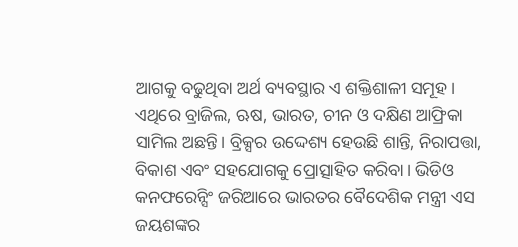ଆଗକୁ ବଢୁଥିବା ଅର୍ଥ ବ୍ୟବସ୍ଥାର ଏ ଶକ୍ତିଶାଳୀ ସମୂହ। ଏଥିରେ ବ୍ରାଜିଲ, ଋଷ, ଭାରତ, ଚୀନ ଓ ଦକ୍ଷିଣ ଆଫ୍ରିକା ସାମିଲ ଅଛନ୍ତି। ବ୍ରିକ୍ସର ଉଦ୍ଦେଶ୍ୟ ହେଉଛି ଶାନ୍ତି, ନିରାପତ୍ତା, ବିକାଶ ଏବଂ ସହଯୋଗକୁ ପ୍ରୋତ୍ସାହିତ କରିବା। ଭିଡିଓ କନଫରେନ୍ସିଂ ଜରିଆରେ ଭାରତର ବୈଦେଶିକ ମନ୍ତ୍ରୀ ଏସ ଜୟଶଙ୍କର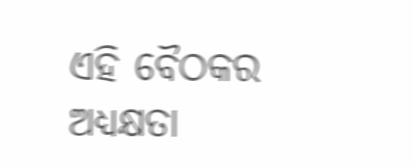ଏହି ବୈଠକର ଅଧ୍ୟକ୍ଷତା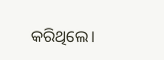କରିଥିଲେ।